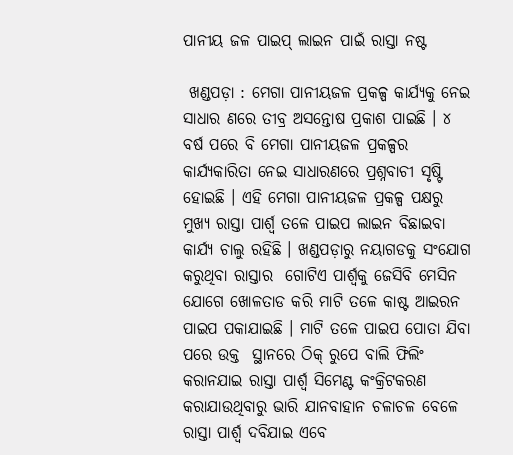ପାନୀୟ ଜଳ ପାଇପ୍ ଲାଇନ ପାଇଁ ରାସ୍ତା ନଷ୍ଟ

 ଖଣ୍ଡପଡ଼ା : ମେଗା ପାନୀୟଜଳ ପ୍ରକଳ୍ପ କାର୍ଯ୍ୟକୁ ନେଇ ସାଧାର ଣରେ ତୀବ୍ର ଅସନ୍ତୋଷ ପ୍ରକାଶ ପାଇଛି । ୪ ବର୍ଷ ପରେ ବି ମେଗା ପାନୀୟଜଳ ପ୍ରକଳ୍ପର କାର୍ଯ୍ୟକାରିତା ନେଇ ସାଧାରଣରେ ପ୍ରଶ୍ନବାଚୀ ସୃଷ୍ଟି ହୋଇଛି । ଏହି ମେଗା ପାନୀୟଜଳ ପ୍ରକଳ୍ପ ପକ୍ଷରୁ ମୁଖ୍ୟ ରାସ୍ତା ପାର୍ଶ୍ୱ ତଳେ ପାଇପ ଲାଇନ ବିଛାଇବା କାର୍ଯ୍ୟ ଚାଲୁ ରହିଛି । ଖଣ୍ଡପଡ଼ାରୁ ନୟାଗଡକୁ ସଂଯୋଗ କରୁଥିବା ରାସ୍ତାର  ଗୋଟିଏ ପାର୍ଶ୍ୱକୁ ଜେସିବି ମେସିନ ଯୋଗେ ଖୋଳତାଡ କରି ମାଟି ତଳେ କାଷ୍ଟ ଆଇରନ ପାଇପ ପକାଯାଇଛି । ମାଟି ତଳେ ପାଇପ ପୋତା ଯିବା ପରେ ଉକ୍ତ  ସ୍ଥାନରେ ଠିକ୍ ରୁପେ ବାଲି ଫିଲିଂ କରାନଯାଇ ରାସ୍ତା ପାର୍ଶ୍ୱ ସିମେଣ୍ଟ କଂକ୍ରିଟକରଣ କରାଯାଉଥିବାରୁ ଭାରି ଯାନବାହାନ ଚଳାଚଳ ବେଳେ ରାସ୍ତା ପାର୍ଶ୍ୱ ଦବିଯାଇ ଏବେ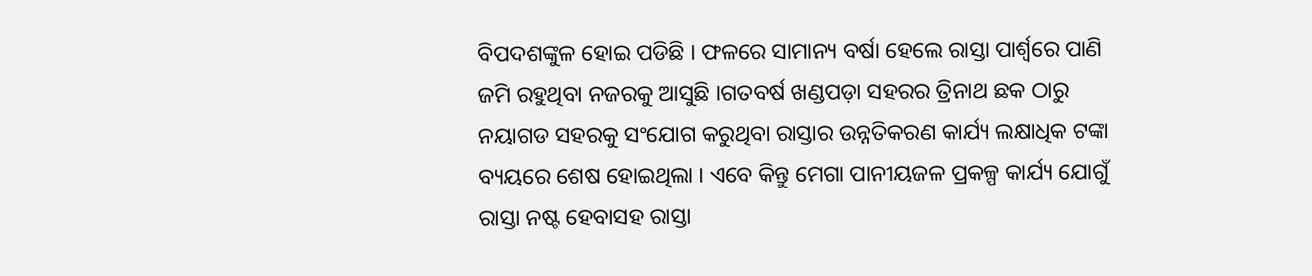ବିପଦଶଙ୍କୁଳ ହୋଇ ପଡିଛି । ଫଳରେ ସାମାନ୍ୟ ବର୍ଷା ହେଲେ ରାସ୍ତା ପାର୍ଶ୍ୱରେ ପାଣି ଜମି ରହୁଥିବା ନଜରକୁ ଆସୁଛି ।ଗତବର୍ଷ ଖଣ୍ଡପଡ଼ା ସହରର ତ୍ରିନାଥ ଛକ ଠାରୁ ନୟାଗଡ ସହରକୁ ସଂଯୋଗ କରୁଥିବା ରାସ୍ତାର ଉନ୍ନତିକରଣ କାର୍ଯ୍ୟ ଲକ୍ଷାଧିକ ଟଙ୍କା ବ୍ୟୟରେ ଶେଷ ହୋଇଥିଲା । ଏବେ କିନ୍ତୁ ମେଗା ପାନୀୟଜଳ ପ୍ରକଳ୍ପ କାର୍ଯ୍ୟ ଯୋଗୁଁ ରାସ୍ତା ନଷ୍ଟ ହେବାସହ ରାସ୍ତା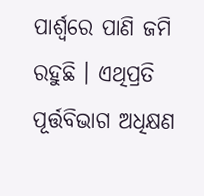ପାର୍ଶ୍ୱରେ ପାଣି ଜମି ରହୁଛି । ଏଥିପ୍ରତି ପୂର୍ତ୍ତବିଭାଗ ଅଧିକ୍ଷଣ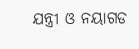ଯନ୍ତ୍ରୀ ଓ ନୟାଗଡ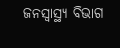ଜନସ୍ୱାସ୍ଥ୍ୟ ବିଭାଗ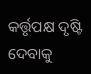କର୍ତ୍ତୃପକ୍ଷ ଦୃଷ୍ଟି ଦେବାକୁ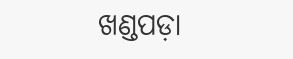ଖଣ୍ଡପଡ଼ା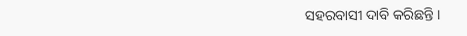ସହରବାସୀ ଦାବି କରିଛନ୍ତି ।